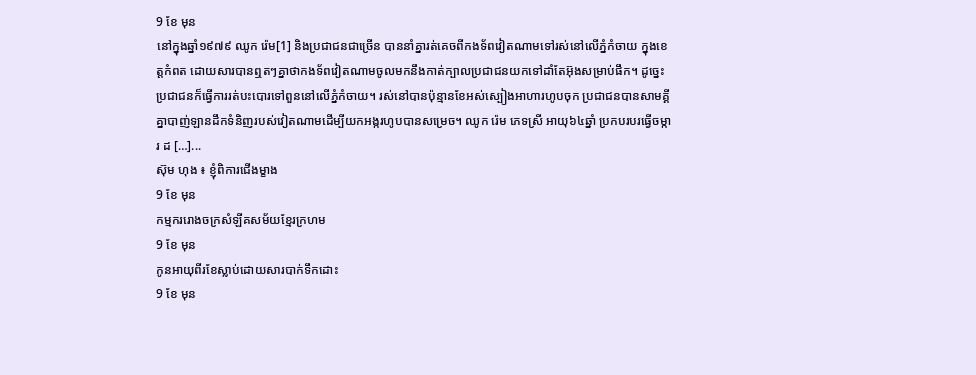9 ខែ មុន
នៅក្នុងឆ្នាំ១៩៧៩ ឈូក រ៉េម[1] និងប្រជាជនជាច្រើន បាននាំគ្នារត់គេចពីកងទ័ពវៀតណាមទៅរស់នៅលើភ្នំកំចាយ ក្នុងខេត្តកំពត ដោយសារបានឮតៗគ្នាថាកងទ័ពវៀតណាមចូលមកនឹងកាត់ក្បាលប្រជាជនយកទៅដាំតែអ៊ុងសម្រាប់ផឹក។ ដូច្នេះ ប្រជាជនក៏ធ្វើការរត់បះបោរទៅពួននៅលើភ្នំកំចាយ។ រស់នៅបានប៉ុន្មានខែអស់ស្បៀងអាហារហូបចុក ប្រជាជនបានសាមគ្គីគ្នាបាញ់ឡានដឹកទំនិញរបស់វៀតណាមដើម្បីយកអង្ករហូបបានសម្រេច។ ឈូក រ៉េម ភេទស្រី អាយុ៦៤ឆ្នាំ ប្រកបរបរធ្វើចម្ការ ដ […]...
ស៊ុម ហុង ៖ ខ្ញុំពិការជើងម្ខាង
9 ខែ មុន
កម្មកររោងចក្រសំឡីគសម័យខ្មែរក្រហម
9 ខែ មុន
កូនអាយុពីរខែស្លាប់ដោយសារបាក់ទឹកដោះ
9 ខែ មុន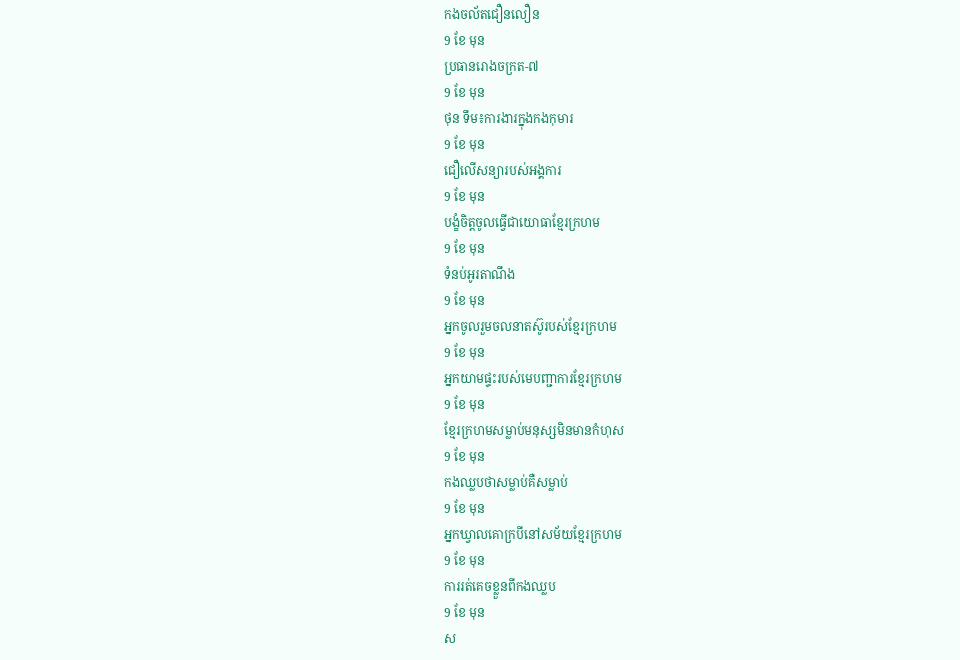កងចល័តជឿនលឿន
9 ខែ មុន
ប្រធានរោងចក្រត-៧
9 ខែ មុន
ថុន ទឹម៖ការងារក្នុងកងកុមារ
9 ខែ មុន
ជឿលើសន្យារបស់អង្គការ
9 ខែ មុន
បង្ខំចិត្តចូលធ្វើជាយោធាខ្មែរក្រហម
9 ខែ មុន
ទំនប់អូរតាណឹង
9 ខែ មុន
អ្នកចូលរួមចលនាតស៊ូរបស់ខ្មែរក្រហម
9 ខែ មុន
អ្នកយាមផ្ទះរបស់មេបញ្ជាការខ្មែរក្រហម
9 ខែ មុន
ខ្មែរក្រហមសម្លាប់មនុស្សមិនមានកំហុស
9 ខែ មុន
កងឈ្លបថាសម្លាប់គឺសម្លាប់
9 ខែ មុន
អ្នកឃ្វាលគោក្របីនៅសម័យខ្មែរក្រហម
9 ខែ មុន
ការរត់គេចខ្លួនពីកងឈ្លប
9 ខែ មុន
ស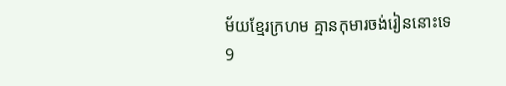ម័យខ្មែរក្រហម គ្មានកុមារចង់រៀននោះទេ
9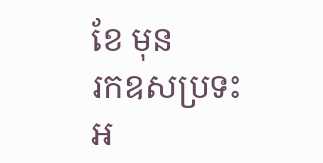ខែ មុន
រកឧសប្រទះអ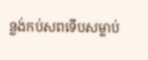ន្លង់កប់សពទើបសម្លាប់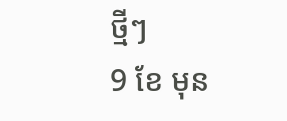ថ្មីៗ
9 ខែ មុន